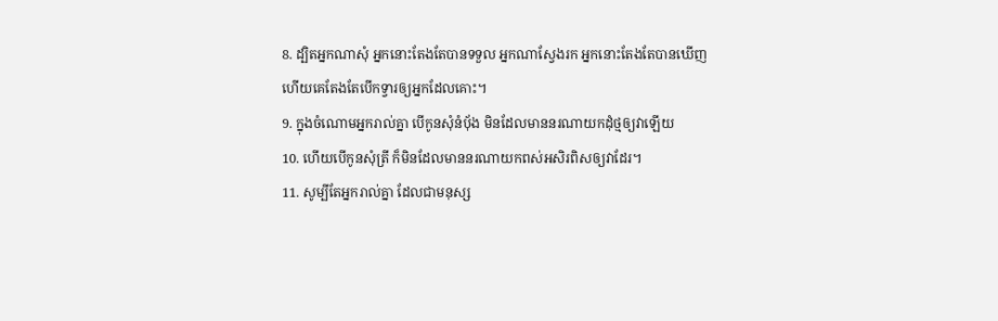8. ដ្បិតអ្នកណាសុំ អ្នកនោះតែងតែបានទទួល អ្នកណាស្វែងរក អ្នកនោះតែងតែបានឃើញ ហើយគេតែងតែបើកទ្វារឲ្យអ្នកដែលគោះ។
9. ក្នុងចំណោមអ្នករាល់គ្នា បើកូនសុំនំប៉័ង មិនដែលមាននរណាយកដុំថ្មឲ្យវាឡើយ
10. ហើយបើកូនសុំត្រី ក៏មិនដែលមាននរណាយកពស់អសិរពិសឲ្យវាដែរ។
11. សូម្បីតែអ្នករាល់គ្នា ដែលជាមនុស្ស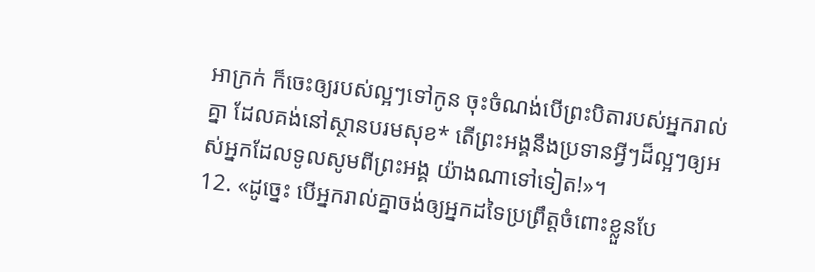អាក្រក់ ក៏ចេះឲ្យរបស់ល្អៗទៅកូន ចុះចំណង់បើព្រះបិតារបស់អ្នករាល់គ្នា ដែលគង់នៅស្ថានបរមសុខ* តើព្រះអង្គនឹងប្រទានអ្វីៗដ៏ល្អៗឲ្យអស់អ្នកដែលទូលសូមពីព្រះអង្គ យ៉ាងណាទៅទៀត!»។
12. «ដូច្នេះ បើអ្នករាល់គ្នាចង់ឲ្យអ្នកដទៃប្រព្រឹត្តចំពោះខ្លួនបែ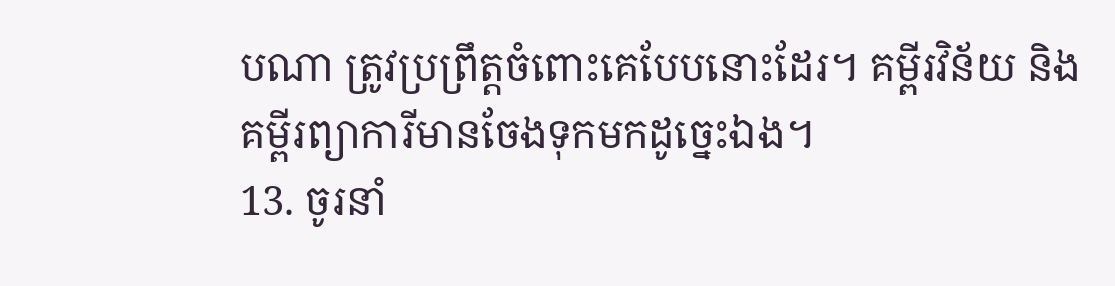បណា ត្រូវប្រព្រឹត្តចំពោះគេបែបនោះដែរ។ គម្ពីរវិន័យ និងគម្ពីរព្យាការីមានចែងទុកមកដូច្នេះឯង។
13. ចូរនាំ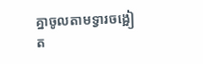គ្នាចូលតាមទ្វារចង្អៀត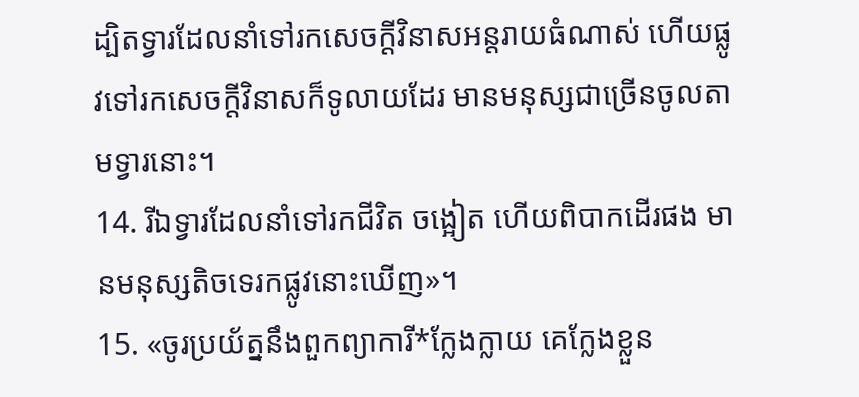ដ្បិតទ្វារដែលនាំទៅរកសេចក្ដីវិនាសអន្តរាយធំណាស់ ហើយផ្លូវទៅរកសេចក្ដីវិនាសក៏ទូលាយដែរ មានមនុស្សជាច្រើនចូលតាមទ្វារនោះ។
14. រីឯទ្វារដែលនាំទៅរកជីវិត ចង្អៀត ហើយពិបាកដើរផង មានមនុស្សតិចទេរកផ្លូវនោះឃើញ»។
15. «ចូរប្រយ័ត្ននឹងពួកព្យាការី*ក្លែងក្លាយ គេក្លែងខ្លួន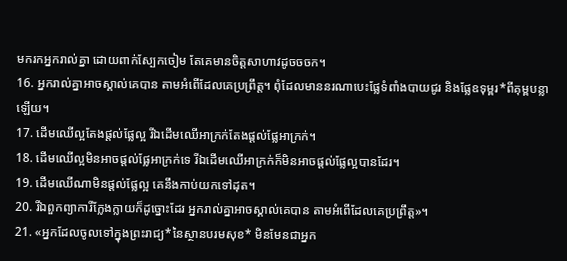មករកអ្នករាល់គ្នា ដោយពាក់ស្បែកចៀម តែគេមានចិត្តសាហាវដូចចចក។
16. អ្នករាល់គ្នាអាចស្គាល់គេបាន តាមអំពើដែលគេប្រព្រឹត្ត។ ពុំដែលមាននរណាបេះផ្លែទំពាំងបាយជូរ និងផ្លែឧទុម្ពរ*ពីគុម្ពបន្លាឡើយ។
17. ដើមឈើល្អតែងផ្ដល់ផ្លែល្អ រីឯដើមឈើអាក្រក់តែងផ្ដល់ផ្លែអាក្រក់។
18. ដើមឈើល្អមិនអាចផ្ដល់ផ្លែអាក្រក់ទេ រីឯដើមឈើអាក្រក់ក៏មិនអាចផ្ដល់ផ្លែល្អបានដែរ។
19. ដើមឈើណាមិនផ្ដល់ផ្លែល្អ គេនឹងកាប់យកទៅដុត។
20. រីឯពួកព្យាការីក្លែងក្លាយក៏ដូច្នោះដែរ អ្នករាល់គ្នាអាចស្គាល់គេបាន តាមអំពើដែលគេប្រព្រឹត្ត»។
21. «អ្នកដែលចូលទៅក្នុងព្រះរាជ្យ*នៃស្ថានបរមសុខ* មិនមែនជាអ្នក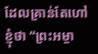ដែលគ្រាន់តែហៅខ្ញុំថា “ព្រះអម្ចា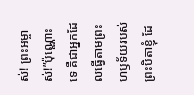ស់! ព្រះអម្ចាស់!”ប៉ុណ្ណោះទេ គឺជាអ្នកដែលធ្វើតាមព្រះហឫទ័យរបស់ព្រះបិតាខ្ញុំ ដែ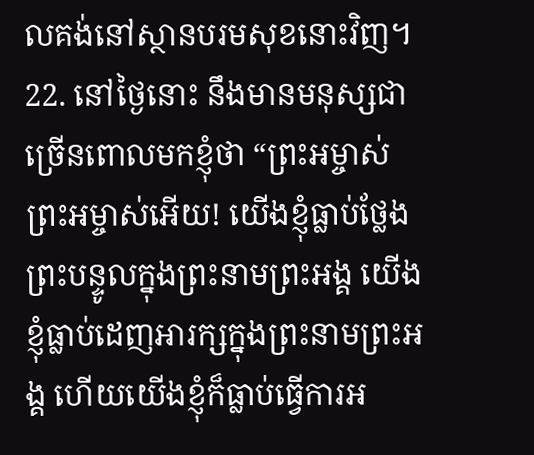លគង់នៅស្ថានបរមសុខនោះវិញ។
22. នៅថ្ងៃនោះ នឹងមានមនុស្សជាច្រើនពោលមកខ្ញុំថា “ព្រះអម្ចាស់ ព្រះអម្ចាស់អើយ! យើងខ្ញុំធ្លាប់ថ្លែងព្រះបន្ទូលក្នុងព្រះនាមព្រះអង្គ យើងខ្ញុំធ្លាប់ដេញអារក្សក្នុងព្រះនាមព្រះអង្គ ហើយយើងខ្ញុំក៏ធ្លាប់ធ្វើការអ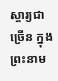ស្ចារ្យជាច្រើន ក្នុងព្រះនាម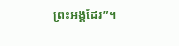ព្រះអង្គដែរ”។